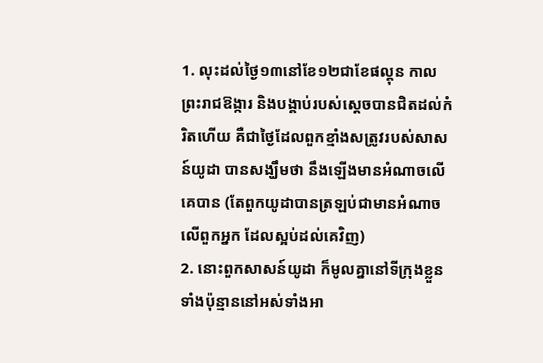1. លុះដល់ថ្ងៃ១៣នៅខែ១២ជាខែផល្គុន កាលព្រះរាជឱង្ការ និងបង្គាប់របស់ស្តេចបានជិតដល់កំរិតហើយ គឺជាថ្ងៃដែលពួកខ្មាំងសត្រូវរបស់សាសន៍យូដា បានសង្ឃឹមថា នឹងឡើងមានអំណាចលើគេបាន (តែពួកយូដាបានត្រឡប់ជាមានអំណាចលើពួកអ្នក ដែលស្អប់ដល់គេវិញ)
2. នោះពួកសាសន៍យូដា ក៏មូលគ្នានៅទីក្រុងខ្លួនទាំងប៉ុន្មាននៅអស់ទាំងអា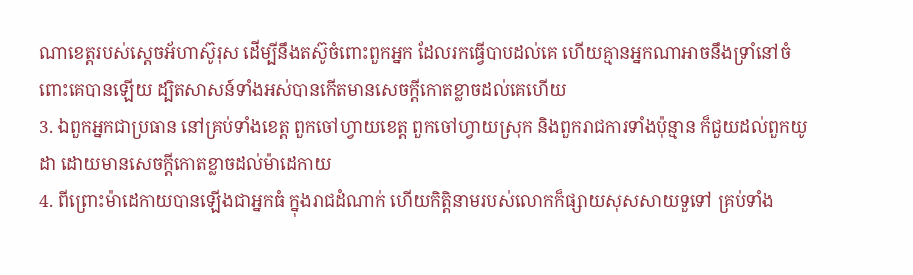ណាខេត្តរបស់ស្តេចអ័ហាស៊ូរុស ដើម្បីនឹងតស៊ូចំពោះពួកអ្នក ដែលរកធ្វើបាបដល់គេ ហើយគ្មានអ្នកណាអាចនឹងទ្រាំនៅចំពោះគេបានឡើយ ដ្បិតសាសន៍ទាំងអស់បានកើតមានសេចក្ដីកោតខ្លាចដល់គេហើយ
3. ឯពួកអ្នកជាប្រធាន នៅគ្រប់ទាំងខេត្ត ពួកចៅហ្វាយខេត្ត ពួកចៅហ្វាយស្រុក និងពួករាជការទាំងប៉ុន្មាន ក៏ជួយដល់ពួកយូដា ដោយមានសេចក្ដីកោតខ្លាចដល់ម៉ាដេកាយ
4. ពីព្រោះម៉ាដេកាយបានឡើងជាអ្នកធំ ក្នុងរាជដំណាក់ ហើយកិត្តិនាមរបស់លោកក៏ផ្សាយសុសសាយទួទៅ គ្រប់ទាំង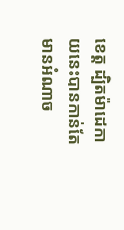ខេត្ត ដ្បិតម៉ាដេកាយនេះបានកាន់តែមានអំណាច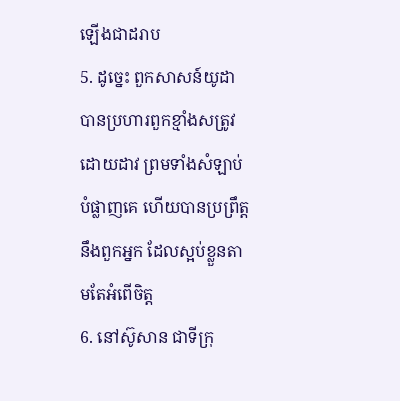ឡើងជាដរាប
5. ដូច្នេះ ពួកសាសន៍យូដាបានប្រហារពួកខ្មាំងសត្រូវដោយដាវ ព្រមទាំងសំឡាប់បំផ្លាញគេ ហើយបានប្រព្រឹត្តនឹងពួកអ្នក ដែលស្អប់ខ្លួនតាមតែអំពើចិត្ត
6. នៅស៊ូសាន ជាទីក្រុ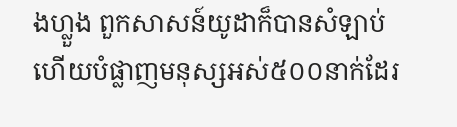ងហ្លួង ពួកសាសន៍យូដាក៏បានសំឡាប់ ហើយបំផ្លាញមនុស្សអស់៥០០នាក់ដែរ